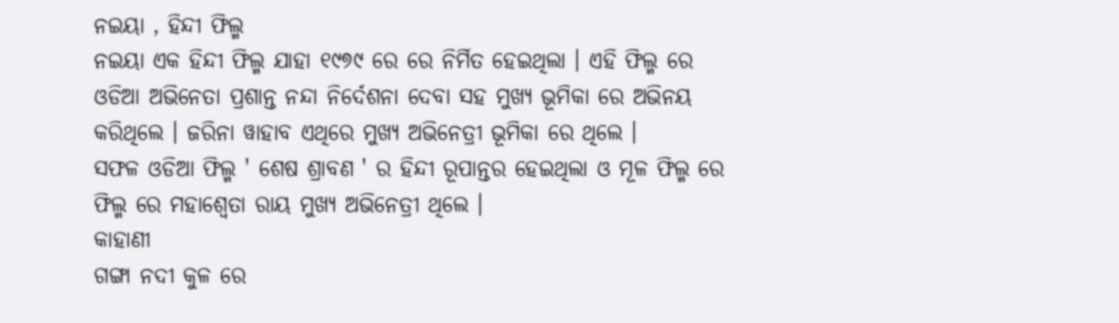ନଇୟା , ହିନ୍ଦୀ ଫିଲ୍ମ
ନଇୟା ଏକ ହିନ୍ଦୀ ଫିଲ୍ମ ଯାହା ୧୯୭୯ ରେ ରେ ନିର୍ମିତ ହେଇଥିଲା । ଏହି ଫିଲ୍ମ ରେ ଓଡିଆ ଅଭିନେତା ପ୍ରଶାନ୍ତ ନନ୍ଦା ନିର୍ଦେଶନା ଦେବା ସହ ମୁଖ୍ୟ ଭୂମିକା ରେ ଅଭିନୟ କରିଥିଲେ । ଜରିନା ୱାହାବ ଏଥିରେ ମୁଖ୍ୟ ଅଭିନେତ୍ରୀ ଭୂମିକା ରେ ଥିଲେ ।
ସଫଳ ଓଡିଆ ଫିଲ୍ମ ' ଶେଷ ଶ୍ରାବଣ ' ର ହିନ୍ଦୀ ରୂପାନ୍ତର ହେଇଥିଲା ଓ ମୂଳ ଫିଲ୍ମ ରେ ଫିଲ୍ମ ରେ ମହାଶ୍ଵେତା ରାୟ ମୁଖ୍ୟ ଅଭିନେତ୍ରୀ ଥିଲେ ।
କାହାଣୀ
ଗଙ୍ଗା ନଦୀ କୁଳ ରେ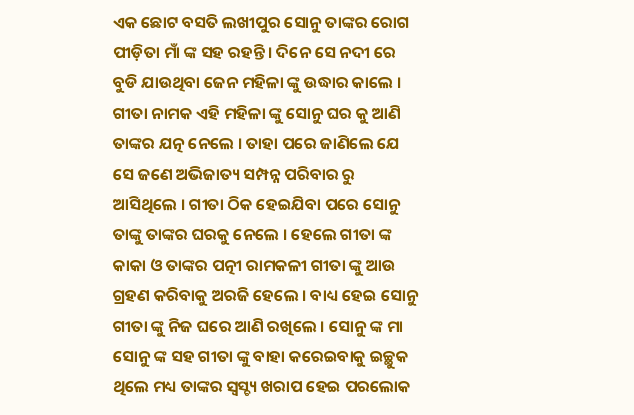ଏକ ଛୋଟ ବସତି ଲଖୀପୁର ସୋନୁ ତାଙ୍କର ରୋଗ ପୀଡ଼ିତା ମାଁ ଙ୍କ ସହ ରହନ୍ତି । ଦିନେ ସେ ନଦୀ ରେ ବୁଡି ଯାଉଥିବା ଜେନ ମହିଳା ଙ୍କୁ ଉଦ୍ଧାର କାଲେ । ଗୀତା ନାମକ ଏହି ମହିଳା ଙ୍କୁ ସୋନୁ ଘର କୁ ଆଣି ତାଙ୍କର ଯତ୍ନ ନେଲେ । ତାହା ପରେ ଜାଣିଲେ ଯେ ସେ ଜଣେ ଅଭିଜାତ୍ୟ ସମ୍ପନ୍ନ ପରିବାର ରୁ ଆସିଥିଲେ । ଗୀତା ଠିକ ହେଇଯିବା ପରେ ସୋନୁ ତାଙ୍କୁ ତାଙ୍କର ଘରକୁ ନେଲେ । ହେଲେ ଗୀତା ଙ୍କ କାକା ଓ ତାଙ୍କର ପତ୍ନୀ ରାମକଳୀ ଗୀତା ଙ୍କୁ ଆଉ ଗ୍ରହଣ କରିବାକୁ ଅରଜି ହେଲେ । ବାଧ୍ୟ ହେଇ ସୋନୁ ଗୀତା ଙ୍କୁ ନିଜ ଘରେ ଆଣି ରଖିଲେ । ସୋନୁ ଙ୍କ ମା ସୋନୁ ଙ୍କ ସହ ଗୀତା ଙ୍କୁ ବାହା କରେଇବାକୁ ଇଚ୍ଛୁକ ଥିଲେ ମଧ୍ୟ ତାଙ୍କର ସ୍ଵସ୍ଚ୍ୟ ଖରାପ ହେଇ ପରଲୋକ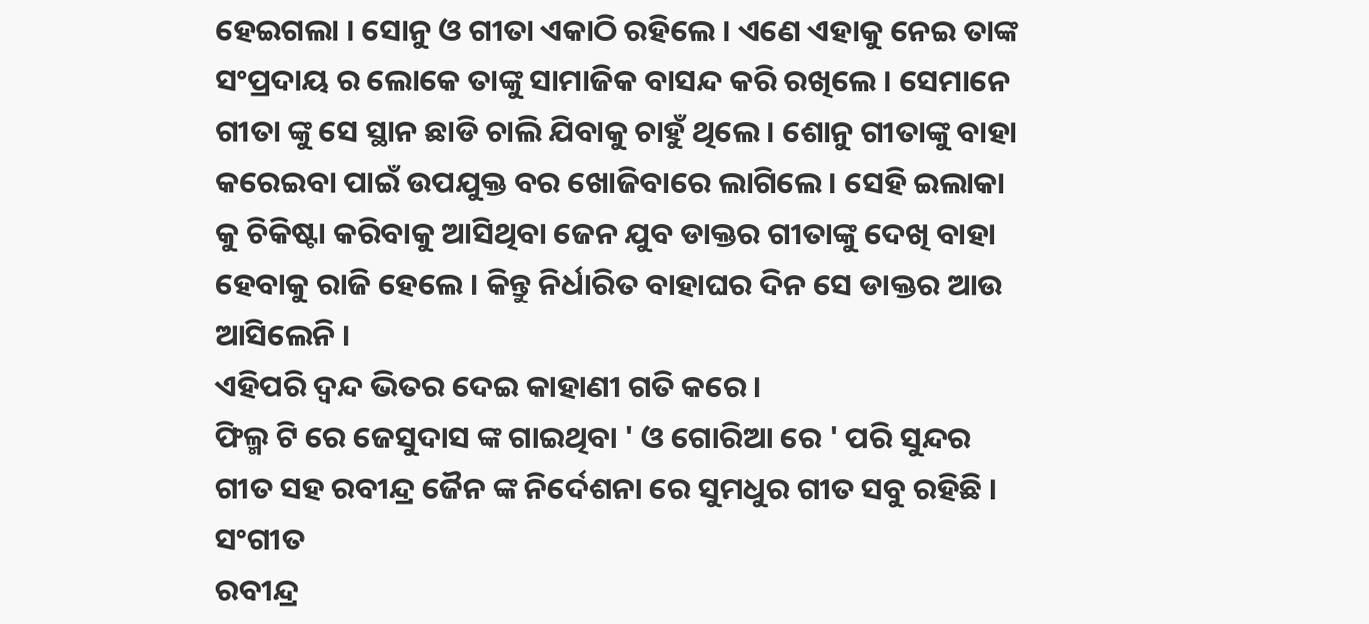ହେଇଗଲା । ସୋନୁ ଓ ଗୀତା ଏକାଠି ରହିଲେ । ଏଣେ ଏହାକୁ ନେଇ ତାଙ୍କ ସଂପ୍ରଦାୟ ର ଲୋକେ ତାଙ୍କୁ ସାମାଜିକ ବାସନ୍ଦ କରି ରଖିଲେ । ସେମାନେ ଗୀତା ଙ୍କୁ ସେ ସ୍ଥାନ ଛାଡି ଚାଲି ଯିବାକୁ ଚାହୁଁ ଥିଲେ । ଶୋନୁ ଗୀତାଙ୍କୁ ବାହା କରେଇବା ପାଇଁ ଉପଯୁକ୍ତ ବର ଖୋଜିବାରେ ଲାଗିଲେ । ସେହି ଇଲାକା କୁ ଚିକିଷ୍ଟା କରିବାକୁ ଆସିଥିବା ଜେନ ଯୁବ ଡାକ୍ତର ଗୀତାଙ୍କୁ ଦେଖି ବାହା ହେବାକୁ ରାଜି ହେଲେ । କିନ୍ତୁ ନିର୍ଧାରିତ ବାହାଘର ଦିନ ସେ ଡାକ୍ତର ଆଉ ଆସିଲେନି ।
ଏହିପରି ଦ୍ଵନ୍ଦ ଭିତର ଦେଇ କାହାଣୀ ଗତି କରେ ।
ଫିଲ୍ମ ଟି ରେ ଜେସୁଦାସ ଙ୍କ ଗାଇଥିବା ' ଓ ଗୋରିଆ ରେ ' ପରି ସୁନ୍ଦର ଗୀତ ସହ ରବୀନ୍ଦ୍ର ଜୈନ ଙ୍କ ନିର୍ଦେଶନା ରେ ସୁମଧୁର ଗୀତ ସବୁ ରହିଛି ।
ସଂଗୀତ
ରବୀନ୍ଦ୍ର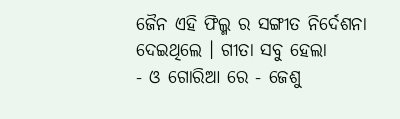ଜୈନ ଏହି ଫିଲ୍ମ ର ସଙ୍ଗୀତ ନିର୍ଦେଶନା ଦେଇଥିଲେ । ଗୀତା ସବୁ ହେଲା
- ଓ ଗୋରିଆ ରେ - ଜେଶୁ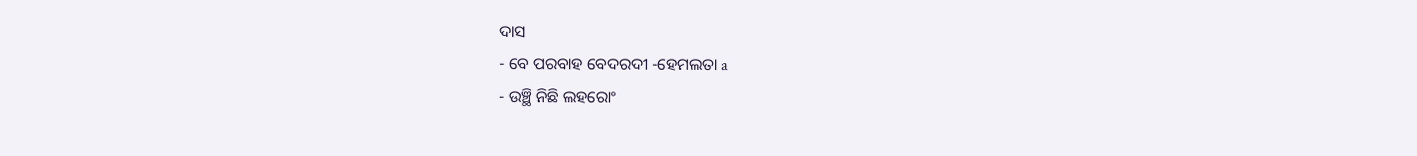ଦାସ
- ବେ ପରବାହ ବେଦରଦୀ -ହେମଲତା a
- ଉଞ୍ଛି ନିଛି ଲହରୋଂ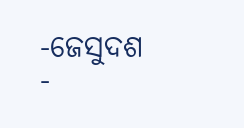-ଜେସୁଦଶ
-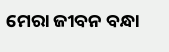ମେରା ଜୀବନ ବନ୍ଧା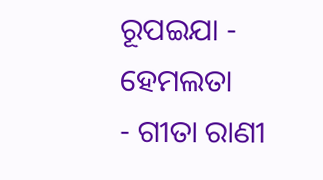ରୂପଇଯା - ହେମଲତା
- ଗୀତା ରାଣୀ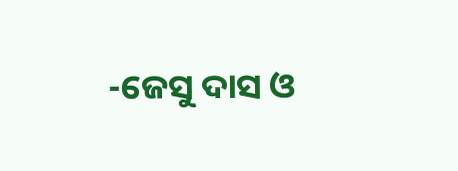-ଜେସୁ ଦାସ ଓ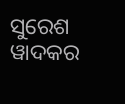ସୁରେଶ ୱାଦକର